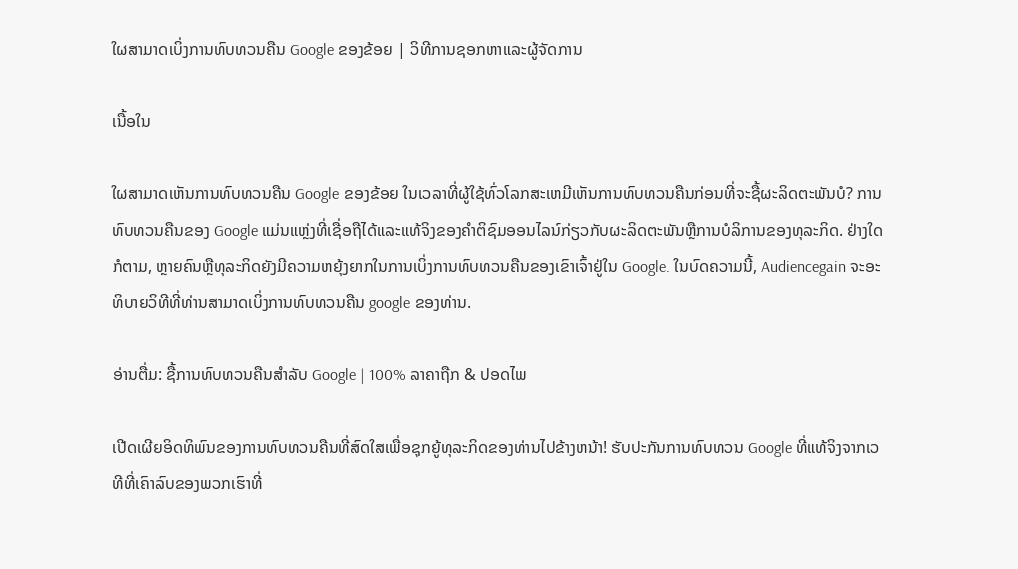ໃຜສາມາດເບິ່ງການທົບທວນຄືນ Google ຂອງຂ້ອຍ | ວິທີການຊອກຫາແລະຜູ້ຈັດການ

ເນື້ອໃນ

ໃຜສາມາດເຫັນການທົບທວນຄືນ Google ຂອງຂ້ອຍ ໃນເວລາທີ່ຜູ້ໃຊ້ທົ່ວໂລກສະເຫມີເຫັນການທົບທວນຄືນກ່ອນທີ່ຈະຊື້ຜະລິດຕະພັນບໍ? ການທົບທວນຄືນຂອງ Google ແມ່ນແຫຼ່ງທີ່ເຊື່ອຖືໄດ້ແລະແທ້ຈິງຂອງຄໍາຕິຊົມອອນໄລນ໌ກ່ຽວກັບຜະລິດຕະພັນຫຼືການບໍລິການຂອງທຸລະກິດ. ຢ່າງໃດກໍຕາມ, ຫຼາຍຄົນຫຼືທຸລະກິດຍັງມີຄວາມຫຍຸ້ງຍາກໃນການເບິ່ງການທົບທວນຄືນຂອງເຂົາເຈົ້າຢູ່ໃນ Google. ໃນບົດຄວາມນີ້, Audiencegain ຈະອະທິບາຍວິທີທີ່ທ່ານສາມາດເບິ່ງການທົບທວນຄືນ google ຂອງທ່ານ.

ອ່ານຕື່ມ: ຊື້ການທົບທວນຄືນສໍາລັບ Google | 100% ລາຄາຖືກ & ປອດໄພ

ເປີດເຜີຍອິດທິພົນຂອງການທົບທວນຄືນທີ່ສົດໃສເພື່ອຊຸກຍູ້ທຸລະກິດຂອງທ່ານໄປຂ້າງຫນ້າ! ຮັບປະກັນການທົບທວນ Google ທີ່ແທ້ຈິງຈາກເວທີທີ່ເຄົາລົບຂອງພວກເຮົາທີ່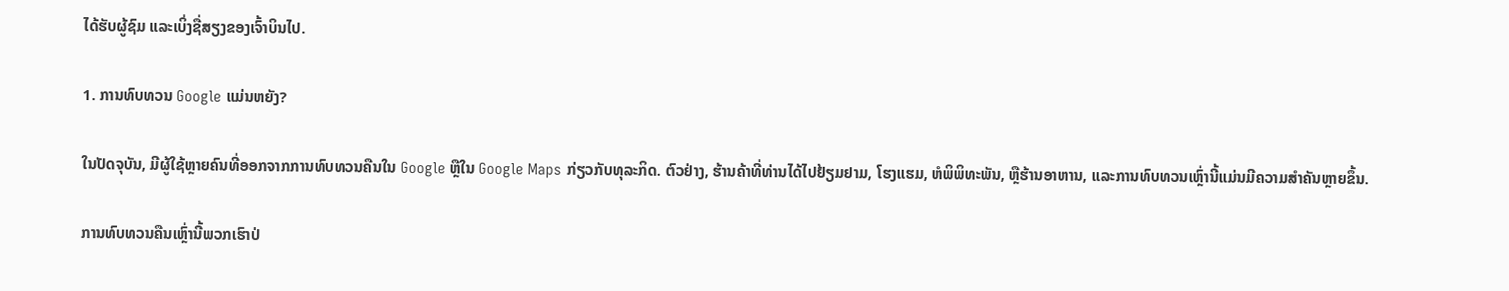ໄດ້ຮັບຜູ້ຊົມ ແລະເບິ່ງຊື່ສຽງຂອງເຈົ້າບິນໄປ.

1. ການທົບທວນ Google ແມ່ນຫຍັງ?

ໃນປັດຈຸບັນ, ມີຜູ້ໃຊ້ຫຼາຍຄົນທີ່ອອກຈາກການທົບທວນຄືນໃນ Google ຫຼືໃນ Google Maps ກ່ຽວກັບທຸລະກິດ. ຕົວຢ່າງ, ຮ້ານຄ້າທີ່ທ່ານໄດ້ໄປຢ້ຽມຢາມ, ໂຮງແຮມ, ຫໍພິພິທະພັນ, ຫຼືຮ້ານອາຫານ, ແລະການທົບທວນເຫຼົ່ານີ້ແມ່ນມີຄວາມສໍາຄັນຫຼາຍຂຶ້ນ.

ການທົບທວນຄືນເຫຼົ່ານີ້ພວກເຮົາປ່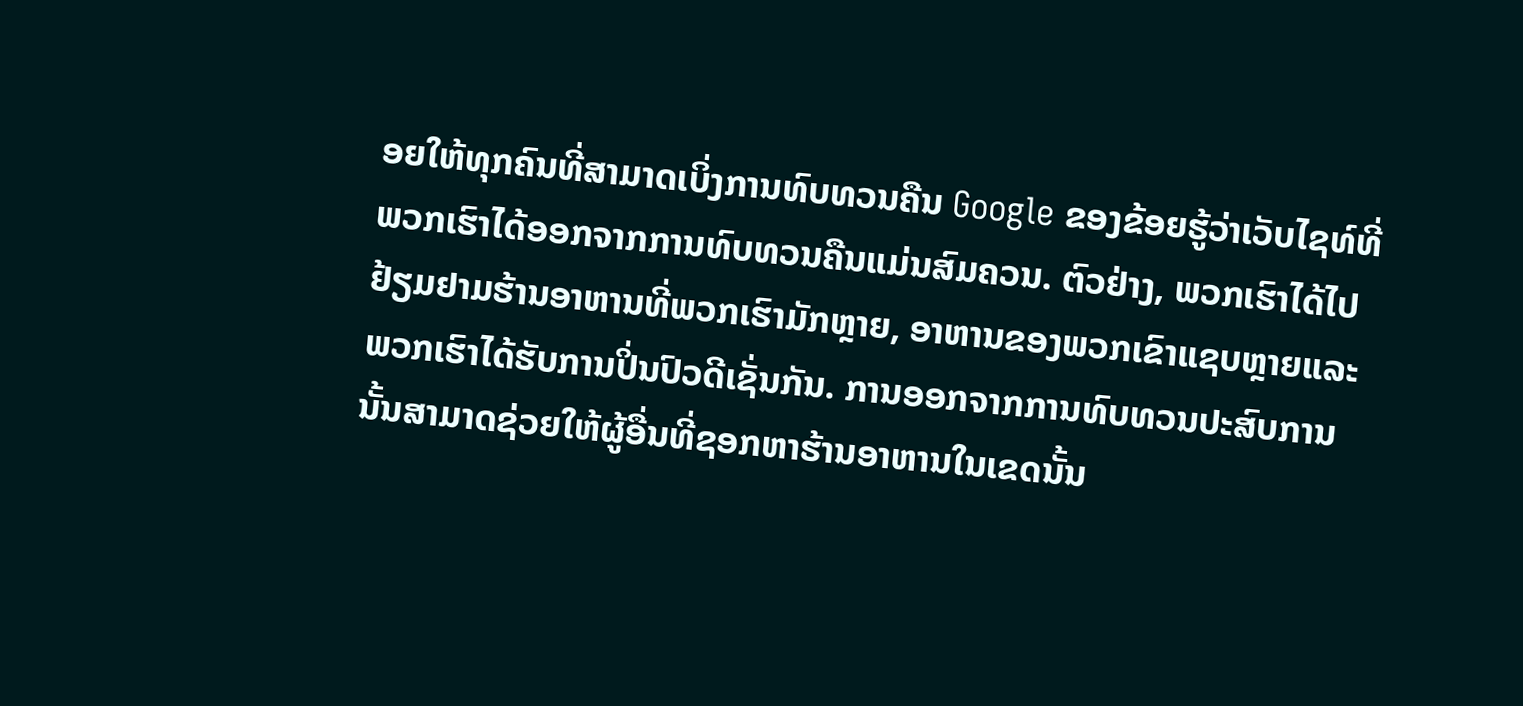ອຍໃຫ້ທຸກຄົນທີ່ສາມາດເບິ່ງການທົບທວນຄືນ Google ຂອງຂ້ອຍຮູ້ວ່າເວັບໄຊທ໌ທີ່ພວກເຮົາໄດ້ອອກຈາກການທົບທວນຄືນແມ່ນສົມຄວນ. ຕົວຢ່າງ, ພວກເຮົາໄດ້ໄປຢ້ຽມຢາມຮ້ານອາຫານທີ່ພວກເຮົາມັກຫຼາຍ, ອາຫານຂອງພວກເຂົາແຊບຫຼາຍແລະພວກເຮົາໄດ້ຮັບການປິ່ນປົວດີເຊັ່ນກັນ. ການອອກຈາກການທົບທວນປະສົບການນັ້ນສາມາດຊ່ວຍໃຫ້ຜູ້ອື່ນທີ່ຊອກຫາຮ້ານອາຫານໃນເຂດນັ້ນ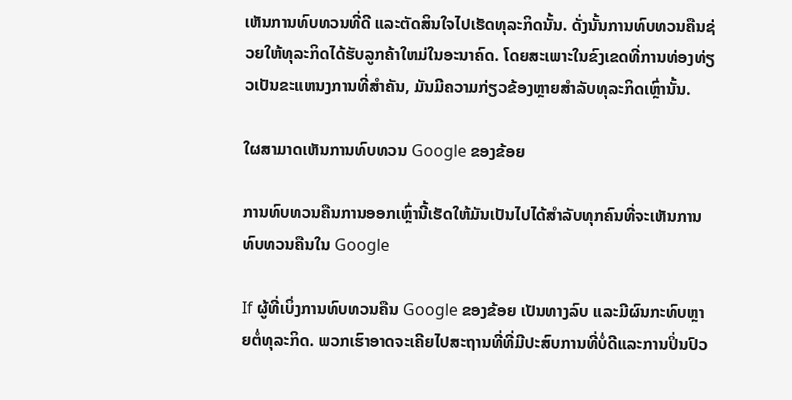ເຫັນການທົບທວນທີ່ດີ ແລະຕັດສິນໃຈໄປເຮັດທຸລະກິດນັ້ນ. ດັ່ງນັ້ນການທົບທວນຄືນຊ່ວຍໃຫ້ທຸລະກິດໄດ້ຮັບລູກຄ້າໃຫມ່ໃນອະນາຄົດ. ໂດຍສະເພາະໃນຂົງເຂດທີ່ການທ່ອງທ່ຽວເປັນຂະແຫນງການທີ່ສໍາຄັນ, ມັນມີຄວາມກ່ຽວຂ້ອງຫຼາຍສໍາລັບທຸລະກິດເຫຼົ່ານັ້ນ.

ໃຜສາມາດເຫັນການທົບທວນ Google ຂອງຂ້ອຍ

ການທົບທວນຄືນການອອກເຫຼົ່ານີ້ເຮັດໃຫ້ມັນເປັນໄປໄດ້ສໍາລັບທຸກຄົນທີ່ຈະເຫັນການທົບທວນຄືນໃນ Google

If ຜູ້ທີ່ເບິ່ງການທົບທວນຄືນ Google ຂອງຂ້ອຍ ເປັນທາງລົບ ແລະມີຜົນກະທົບຫຼາຍຕໍ່ທຸລະກິດ. ພວກເຮົາອາດຈະເຄີຍໄປສະຖານທີ່ທີ່ມີປະສົບການທີ່ບໍ່ດີແລະການປິ່ນປົວ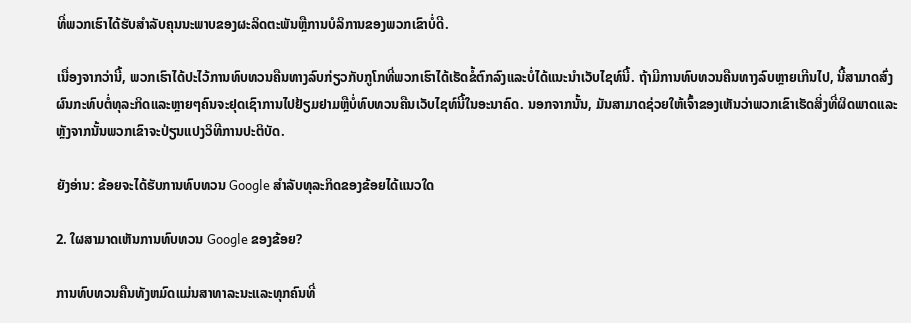ທີ່ພວກເຮົາໄດ້ຮັບສໍາລັບຄຸນນະພາບຂອງຜະລິດຕະພັນຫຼືການບໍລິການຂອງພວກເຂົາບໍ່ດີ.

ເນື່ອງຈາກວ່ານີ້, ພວກເຮົາໄດ້ປະໄວ້ການທົບທວນຄືນທາງລົບກ່ຽວກັບກູໂກທີ່ພວກເຮົາໄດ້ເຮັດຂໍ້ຕົກລົງແລະບໍ່ໄດ້ແນະນໍາເວັບໄຊທ໌ນີ້. ຖ້າມີການທົບທວນຄືນທາງລົບຫຼາຍເກີນໄປ, ນີ້ສາມາດສົ່ງຜົນກະທົບຕໍ່ທຸລະກິດແລະຫຼາຍໆຄົນຈະຢຸດເຊົາການໄປຢ້ຽມຢາມຫຼືບໍ່ທົບທວນຄືນເວັບໄຊທ໌ນີ້ໃນອະນາຄົດ. ນອກຈາກນັ້ນ, ມັນສາມາດຊ່ວຍໃຫ້ເຈົ້າຂອງເຫັນວ່າພວກເຂົາເຮັດສິ່ງທີ່ຜິດພາດແລະຫຼັງຈາກນັ້ນພວກເຂົາຈະປ່ຽນແປງວິທີການປະຕິບັດ.

ຍັງອ່ານ: ຂ້ອຍຈະໄດ້ຮັບການທົບທວນ Google ສໍາລັບທຸລະກິດຂອງຂ້ອຍໄດ້ແນວໃດ

2. ໃຜສາມາດເຫັນການທົບທວນ Google ຂອງຂ້ອຍ?

ການທົບທວນຄືນທັງຫມົດແມ່ນສາທາລະນະແລະທຸກຄົນທີ່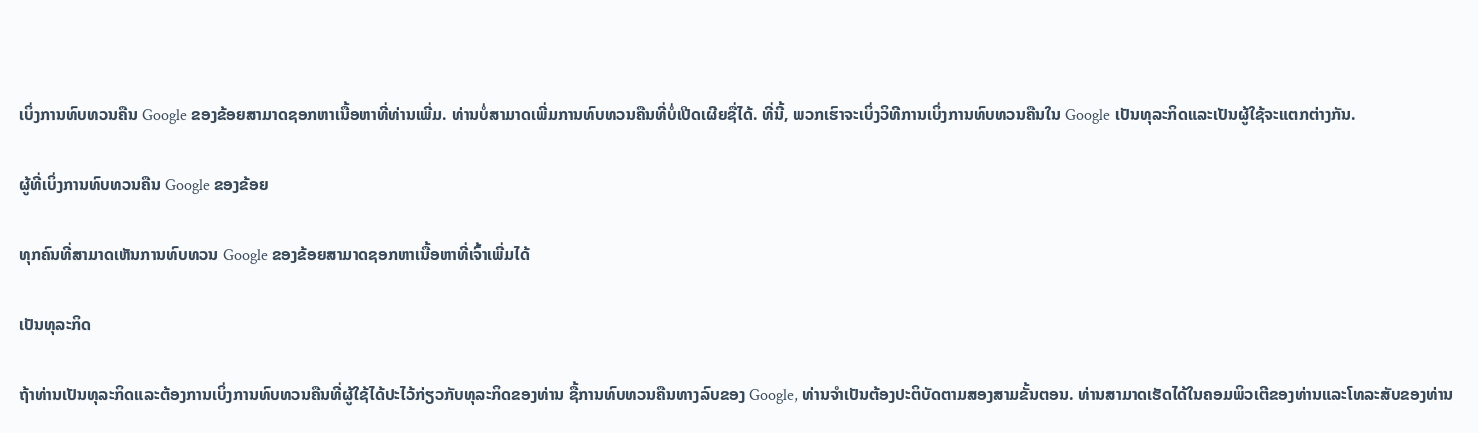ເບິ່ງການທົບທວນຄືນ Google ຂອງຂ້ອຍສາມາດຊອກຫາເນື້ອຫາທີ່ທ່ານເພີ່ມ. ທ່ານບໍ່ສາມາດເພີ່ມການທົບທວນຄືນທີ່ບໍ່ເປີດເຜີຍຊື່ໄດ້. ທີ່ນີ້, ພວກເຮົາຈະເບິ່ງວິທີການເບິ່ງການທົບທວນຄືນໃນ Google ເປັນທຸລະກິດແລະເປັນຜູ້ໃຊ້ຈະແຕກຕ່າງກັນ.

ຜູ້ທີ່ເບິ່ງການທົບທວນຄືນ Google ຂອງຂ້ອຍ

ທຸກຄົນທີ່ສາມາດເຫັນການທົບທວນ Google ຂອງຂ້ອຍສາມາດຊອກຫາເນື້ອຫາທີ່ເຈົ້າເພີ່ມໄດ້

ເປັນທຸລະກິດ

ຖ້າທ່ານເປັນທຸລະກິດແລະຕ້ອງການເບິ່ງການທົບທວນຄືນທີ່ຜູ້ໃຊ້ໄດ້ປະໄວ້ກ່ຽວກັບທຸລະກິດຂອງທ່ານ ຊື້ການທົບທວນຄືນທາງລົບຂອງ Google, ທ່ານຈໍາເປັນຕ້ອງປະຕິບັດຕາມສອງສາມຂັ້ນຕອນ. ທ່ານສາມາດເຮັດໄດ້ໃນຄອມພິວເຕີຂອງທ່ານແລະໂທລະສັບຂອງທ່ານ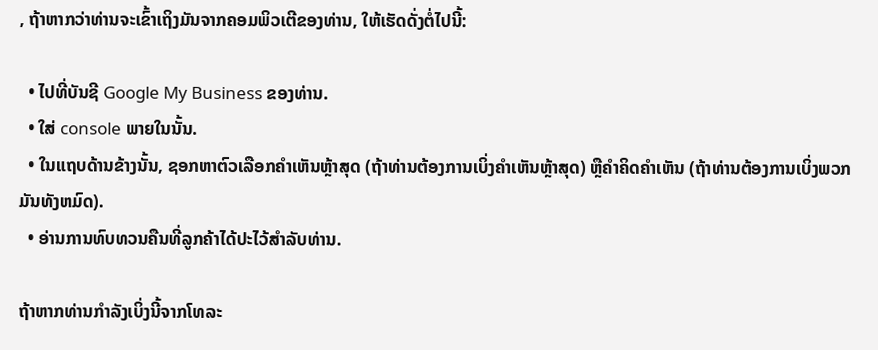, ຖ້າຫາກວ່າທ່ານຈະເຂົ້າເຖິງມັນຈາກຄອມພິວເຕີຂອງທ່ານ, ໃຫ້ເຮັດດັ່ງຕໍ່ໄປນີ້:

  • ໄປທີ່ບັນຊີ Google My Business ຂອງທ່ານ.
  • ໃສ່ console ພາຍໃນນັ້ນ.
  • ໃນແຖບດ້ານຂ້າງນັ້ນ, ຊອກຫາຕົວເລືອກຄໍາເຫັນຫຼ້າສຸດ (ຖ້າທ່ານຕ້ອງການເບິ່ງຄໍາເຫັນຫຼ້າສຸດ) ຫຼືຄໍາຄິດຄໍາເຫັນ (ຖ້າທ່ານຕ້ອງການເບິ່ງພວກມັນທັງຫມົດ).
  • ອ່ານການທົບທວນຄືນທີ່ລູກຄ້າໄດ້ປະໄວ້ສໍາລັບທ່ານ.

ຖ້າຫາກທ່ານກໍາລັງເບິ່ງນີ້ຈາກໂທລະ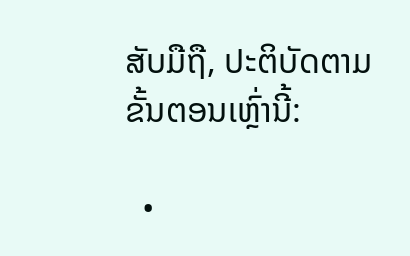ສັບມືຖື, ປະຕິບັດຕາມຂັ້ນຕອນເຫຼົ່ານີ້:

  •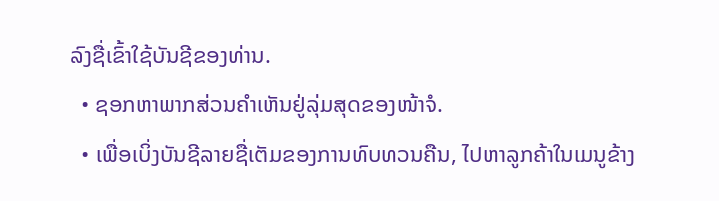ລົງຊື່ເຂົ້າໃຊ້ບັນຊີຂອງທ່ານ.
  • ຊອກຫາພາກສ່ວນຄຳເຫັນຢູ່ລຸ່ມສຸດຂອງໜ້າຈໍ.
  • ເພື່ອເບິ່ງບັນຊີລາຍຊື່ເຕັມຂອງການທົບທວນຄືນ, ໄປຫາລູກຄ້າໃນເມນູຂ້າງ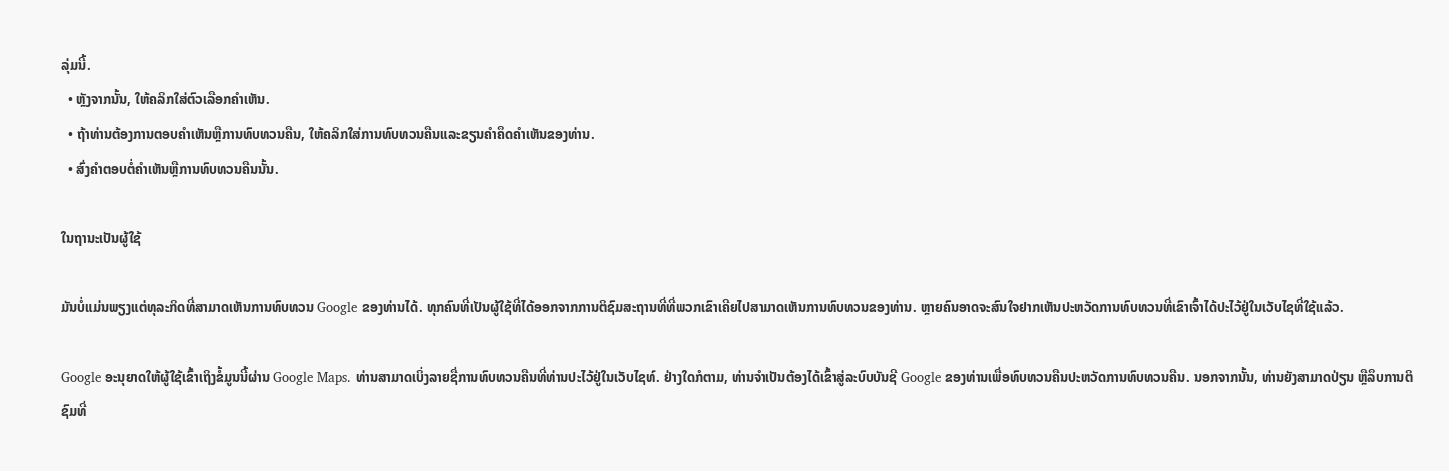ລຸ່ມນີ້.
  • ຫຼັງຈາກນັ້ນ, ໃຫ້ຄລິກໃສ່ຕົວເລືອກຄໍາເຫັນ.
  • ຖ້າທ່ານຕ້ອງການຕອບຄໍາເຫັນຫຼືການທົບທວນຄືນ, ໃຫ້ຄລິກໃສ່ການທົບທວນຄືນແລະຂຽນຄໍາຄຶດຄໍາເຫັນຂອງທ່ານ.
  • ສົ່ງຄໍາຕອບຕໍ່ຄໍາເຫັນຫຼືການທົບທວນຄືນນັ້ນ.

ໃນຖານະເປັນຜູ້ໃຊ້

ມັນບໍ່ແມ່ນພຽງແຕ່ທຸລະກິດທີ່ສາມາດເຫັນການທົບທວນ Google ຂອງທ່ານໄດ້. ທຸກຄົນທີ່ເປັນຜູ້ໃຊ້ທີ່ໄດ້ອອກຈາກການຕິຊົມສະຖານທີ່ທີ່ພວກເຂົາເຄີຍໄປສາມາດເຫັນການທົບທວນຂອງທ່ານ. ຫຼາຍຄົນອາດຈະສົນໃຈຢາກເຫັນປະຫວັດການທົບທວນທີ່ເຂົາເຈົ້າໄດ້ປະໄວ້ຢູ່ໃນເວັບໄຊທີ່ໃຊ້ແລ້ວ.

Google ອະນຸຍາດໃຫ້ຜູ້ໃຊ້ເຂົ້າເຖິງຂໍ້ມູນນີ້ຜ່ານ Google Maps. ທ່ານສາມາດເບິ່ງລາຍຊື່ການທົບທວນຄືນທີ່ທ່ານປະໄວ້ຢູ່ໃນເວັບໄຊທ໌. ຢ່າງໃດກໍຕາມ, ທ່ານຈໍາເປັນຕ້ອງໄດ້ເຂົ້າສູ່ລະບົບບັນຊີ Google ຂອງທ່ານເພື່ອທົບທວນຄືນປະຫວັດການທົບທວນຄືນ. ນອກຈາກນັ້ນ, ທ່ານຍັງສາມາດປ່ຽນ ຫຼືລຶບການຕິຊົມທີ່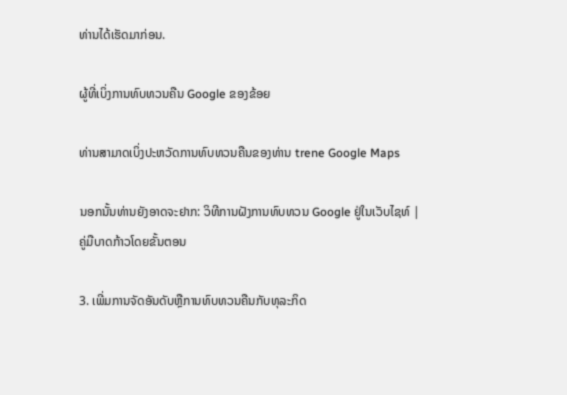ທ່ານໄດ້ເຮັດມາກ່ອນ.

ຜູ້ທີ່ເບິ່ງການທົບທວນຄືນ Google ຂອງຂ້ອຍ

ທ່ານສາມາດເບິ່ງປະຫວັດການທົບທວນຄືນຂອງທ່ານ trene Google Maps

ນອກນັ້ນທ່ານຍັງອາດຈະຢາກ: ວິທີການຝັງການທົບທວນ Google ຢູ່ໃນເວັບໄຊທ໌ | ຄູ່ມືບາດກ້າວໂດຍຂັ້ນຕອນ

3. ເພີ່ມການຈັດອັນດັບຫຼືການທົບທວນຄືນກັບທຸລະກິດ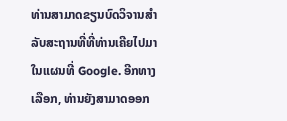ທ່ານສາມາດຂຽນບົດວິຈານສຳລັບສະຖານທີ່ທີ່ທ່ານເຄີຍໄປມາໃນແຜນທີ່ Google. ອີກທາງເລືອກ, ທ່ານຍັງສາມາດອອກ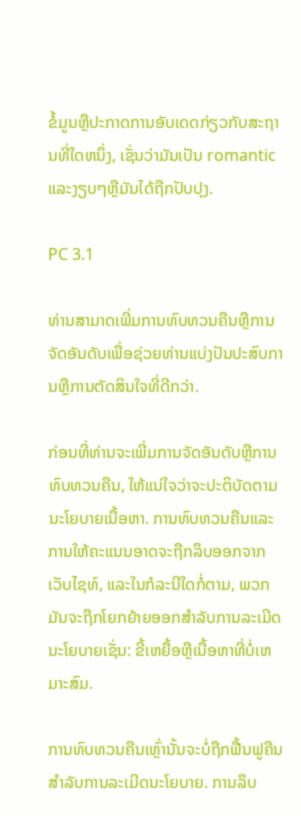ຂໍ້ມູນຫຼືປະກາດການອັບເດດກ່ຽວກັບສະຖານທີ່ໃດຫນຶ່ງ, ເຊັ່ນວ່າມັນເປັນ romantic ແລະງຽບໆຫຼືມັນໄດ້ຖືກປັບປຸງ.

PC 3.1

ທ່ານສາມາດເພີ່ມການທົບທວນຄືນຫຼືການຈັດອັນດັບເພື່ອຊ່ວຍທ່ານແບ່ງປັນປະສົບການຫຼືການຕັດສິນໃຈທີ່ດີກວ່າ.

ກ່ອນທີ່ທ່ານຈະເພີ່ມການຈັດອັນດັບຫຼືການທົບທວນຄືນ, ໃຫ້ແນ່ໃຈວ່າຈະປະຕິບັດຕາມນະໂຍບາຍເນື້ອຫາ. ການທົບທວນຄືນແລະການໃຫ້ຄະແນນອາດຈະຖືກລຶບອອກຈາກເວັບໄຊທ໌, ແລະໃນກໍລະນີໃດກໍ່ຕາມ, ພວກມັນຈະຖືກໂຍກຍ້າຍອອກສໍາລັບການລະເມີດນະໂຍບາຍເຊັ່ນ: ຂີ້ເຫຍື້ອຫຼືເນື້ອຫາທີ່ບໍ່ເຫມາະສົມ.

ການທົບທວນຄືນເຫຼົ່ານັ້ນຈະບໍ່ຖືກຟື້ນຟູຄືນສໍາລັບການລະເມີດນະໂຍບາຍ. ການລຶບ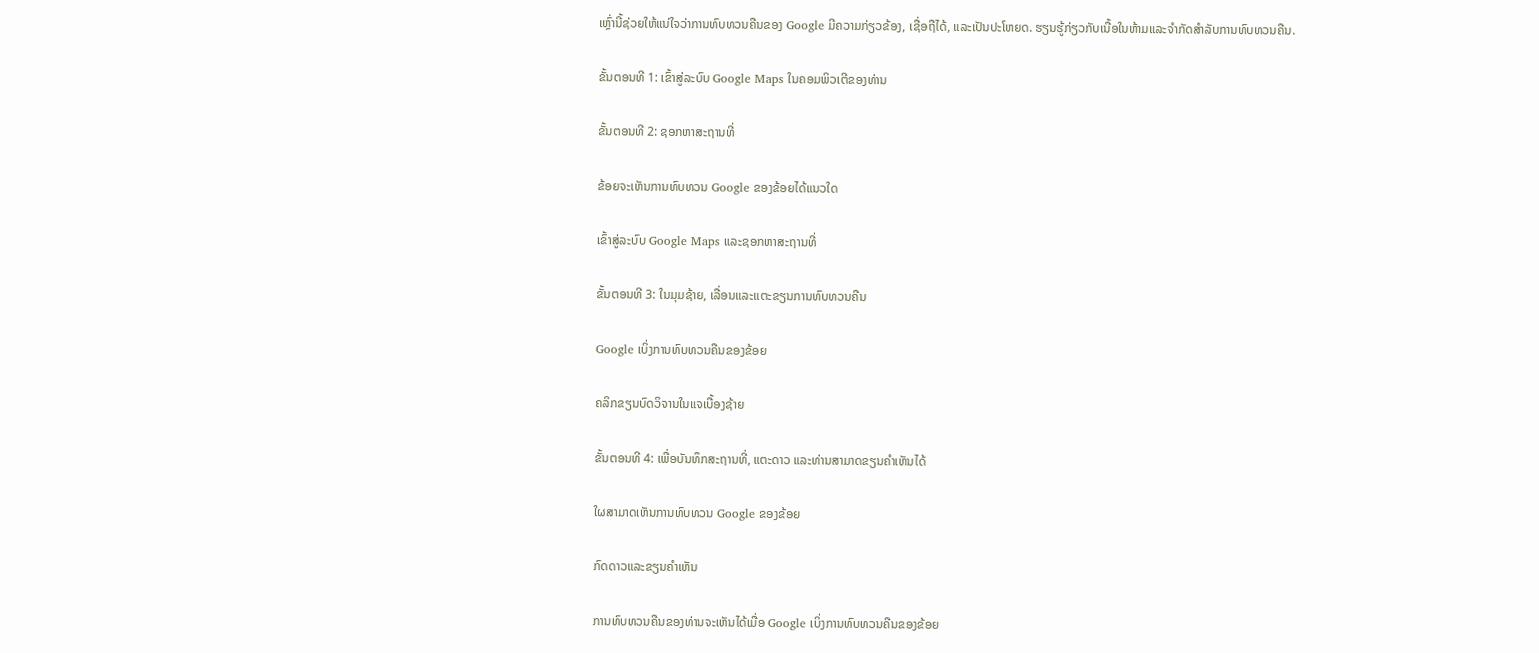ເຫຼົ່ານີ້ຊ່ວຍໃຫ້ແນ່ໃຈວ່າການທົບທວນຄືນຂອງ Google ມີຄວາມກ່ຽວຂ້ອງ, ເຊື່ອຖືໄດ້, ແລະເປັນປະໂຫຍດ. ຮຽນຮູ້ກ່ຽວກັບເນື້ອໃນຫ້າມແລະຈໍາກັດສໍາລັບການທົບທວນຄືນ.

ຂັ້ນຕອນທີ 1: ເຂົ້າສູ່ລະບົບ Google Maps ໃນຄອມພິວເຕີຂອງທ່ານ

ຂັ້ນຕອນທີ 2: ຊອກຫາສະຖານທີ່

ຂ້ອຍຈະເຫັນການທົບທວນ Google ຂອງຂ້ອຍໄດ້ແນວໃດ

ເຂົ້າສູ່ລະບົບ Google Maps ແລະຊອກຫາສະຖານທີ່

ຂັ້ນຕອນທີ 3: ໃນມຸມຊ້າຍ, ເລື່ອນແລະແຕະຂຽນການທົບທວນຄືນ

Google ເບິ່ງການທົບທວນຄືນຂອງຂ້ອຍ

ຄລິກຂຽນບົດວິຈານໃນແຈເບື້ອງຊ້າຍ

ຂັ້ນຕອນທີ 4: ເພື່ອບັນທຶກສະຖານທີ່, ແຕະດາວ ແລະທ່ານສາມາດຂຽນຄຳເຫັນໄດ້

ໃຜສາມາດເຫັນການທົບທວນ Google ຂອງຂ້ອຍ

ກົດດາວແລະຂຽນຄໍາເຫັນ

ການທົບທວນຄືນຂອງທ່ານຈະເຫັນໄດ້ເມື່ອ Google ເບິ່ງການທົບທວນຄືນຂອງຂ້ອຍ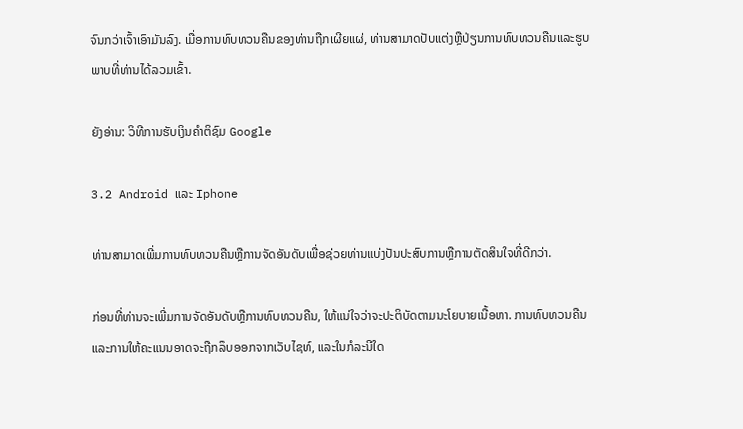ຈົນກວ່າເຈົ້າເອົາມັນລົງ. ເມື່ອການທົບທວນຄືນຂອງທ່ານຖືກເຜີຍແຜ່, ທ່ານສາມາດປັບແຕ່ງຫຼືປ່ຽນການທົບທວນຄືນແລະຮູບພາບທີ່ທ່ານໄດ້ລວມເຂົ້າ.

ຍັງອ່ານ: ວິທີການຮັບເງິນຄໍາຕິຊົມ Google

3.2 Android ແລະ Iphone

ທ່ານສາມາດເພີ່ມການທົບທວນຄືນຫຼືການຈັດອັນດັບເພື່ອຊ່ວຍທ່ານແບ່ງປັນປະສົບການຫຼືການຕັດສິນໃຈທີ່ດີກວ່າ.

ກ່ອນທີ່ທ່ານຈະເພີ່ມການຈັດອັນດັບຫຼືການທົບທວນຄືນ, ໃຫ້ແນ່ໃຈວ່າຈະປະຕິບັດຕາມນະໂຍບາຍເນື້ອຫາ. ການທົບທວນຄືນແລະການໃຫ້ຄະແນນອາດຈະຖືກລຶບອອກຈາກເວັບໄຊທ໌, ແລະໃນກໍລະນີໃດ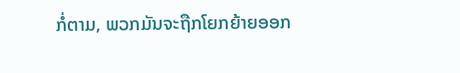ກໍ່ຕາມ, ພວກມັນຈະຖືກໂຍກຍ້າຍອອກ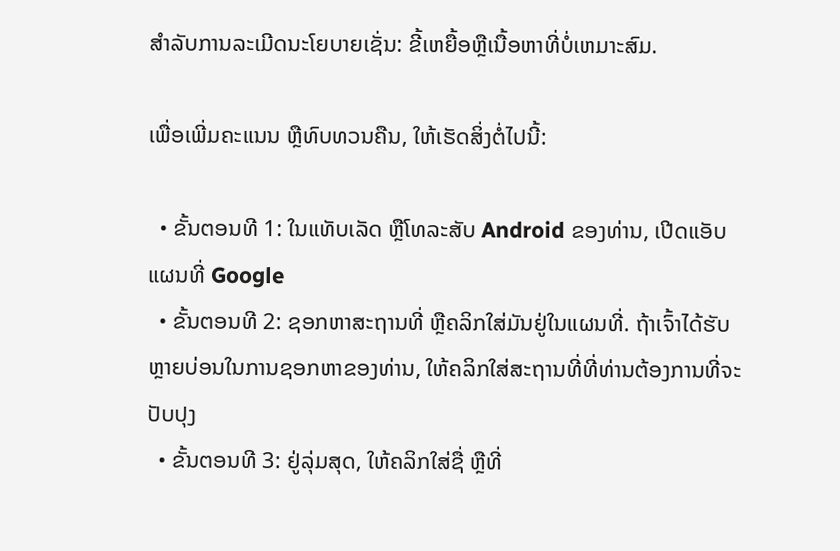ສໍາລັບການລະເມີດນະໂຍບາຍເຊັ່ນ: ຂີ້ເຫຍື້ອຫຼືເນື້ອຫາທີ່ບໍ່ເຫມາະສົມ.

ເພື່ອເພີ່ມຄະແນນ ຫຼືທົບທວນຄືນ, ໃຫ້ເຮັດສິ່ງຕໍ່ໄປນີ້:

  • ຂັ້ນຕອນທີ 1: ໃນແທັບເລັດ ຫຼືໂທລະສັບ Android ຂອງທ່ານ, ເປີດແອັບແຜນທີ່ Google
  • ຂັ້ນຕອນທີ 2: ຊອກຫາສະຖານທີ່ ຫຼືຄລິກໃສ່ມັນຢູ່ໃນແຜນທີ່. ຖ້າເຈົ້າໄດ້ຮັບຫຼາຍບ່ອນໃນການຊອກຫາຂອງທ່ານ, ໃຫ້ຄລິກໃສ່ສະຖານທີ່ທີ່ທ່ານຕ້ອງການທີ່ຈະປັບປຸງ
  • ຂັ້ນຕອນທີ 3: ຢູ່ລຸ່ມສຸດ, ໃຫ້ຄລິກໃສ່ຊື່ ຫຼືທີ່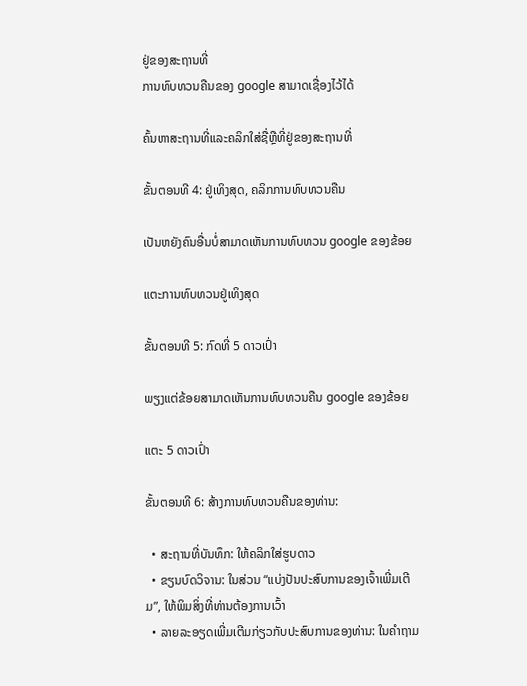ຢູ່ຂອງສະຖານທີ່
ການທົບທວນຄືນຂອງ google ສາມາດເຊື່ອງໄວ້ໄດ້

ຄົ້ນຫາສະຖານທີ່ແລະຄລິກໃສ່ຊື່ຫຼືທີ່ຢູ່ຂອງສະຖານທີ່

ຂັ້ນຕອນທີ 4: ຢູ່ເທິງສຸດ, ຄລິກການທົບທວນຄືນ

ເປັນຫຍັງຄົນອື່ນບໍ່ສາມາດເຫັນການທົບທວນ google ຂອງຂ້ອຍ

ແຕະການທົບທວນຢູ່ເທິງສຸດ

ຂັ້ນຕອນທີ 5: ກົດທີ່ 5 ດາວເປົ່າ

ພຽງແຕ່ຂ້ອຍສາມາດເຫັນການທົບທວນຄືນ google ຂອງຂ້ອຍ

ແຕະ 5 ດາວເປົ່າ

ຂັ້ນຕອນທີ 6: ສ້າງການທົບທວນຄືນຂອງທ່ານ:

  • ສະຖານທີ່ບັນທຶກ: ໃຫ້ຄລິກໃສ່ຮູບດາວ
  • ຂຽນບົດວິຈານ: ໃນສ່ວນ “ແບ່ງປັນປະສົບການຂອງເຈົ້າເພີ່ມເຕີມ”, ໃຫ້ພິມສິ່ງທີ່ທ່ານຕ້ອງການເວົ້າ
  • ລາຍລະອຽດເພີ່ມເຕີມກ່ຽວກັບປະສົບການຂອງທ່ານ: ໃນຄໍາຖາມ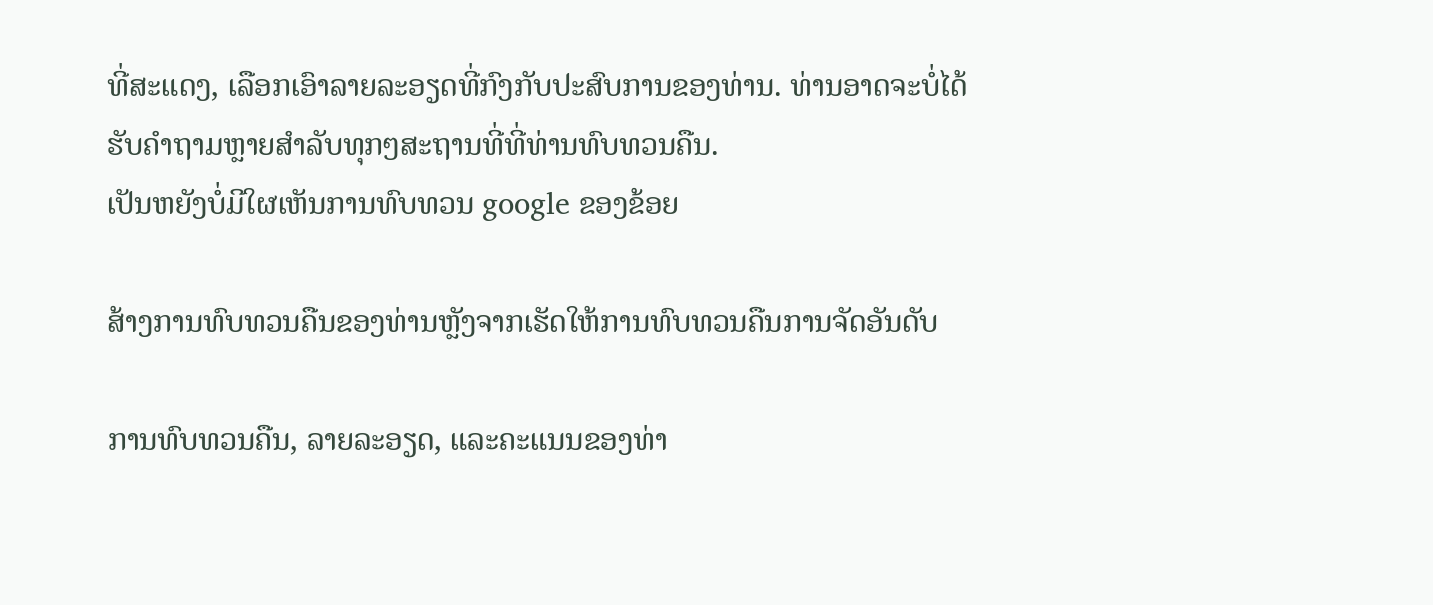ທີ່ສະແດງ, ເລືອກເອົາລາຍລະອຽດທີ່ກົງກັບປະສົບການຂອງທ່ານ. ທ່ານອາດຈະບໍ່ໄດ້ຮັບຄໍາຖາມຫຼາຍສໍາລັບທຸກໆສະຖານທີ່ທີ່ທ່ານທົບທວນຄືນ.
ເປັນຫຍັງບໍ່ມີໃຜເຫັນການທົບທວນ google ຂອງຂ້ອຍ

ສ້າງການທົບທວນຄືນຂອງທ່ານຫຼັງຈາກເຮັດໃຫ້ການທົບທວນຄືນການຈັດອັນດັບ

ການທົບທວນຄືນ, ລາຍລະອຽດ, ແລະຄະແນນຂອງທ່າ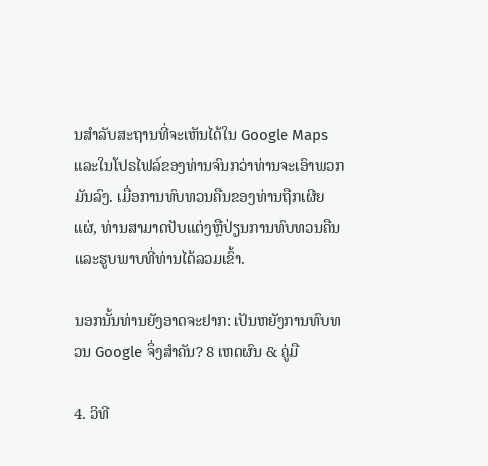ນສໍາລັບສະຖານທີ່ຈະເຫັນໄດ້ໃນ Google Maps ແລະໃນໂປຣໄຟລ໌ຂອງທ່ານຈົນກວ່າທ່ານຈະເອົາພວກມັນລົງ. ເມື່ອການທົບທວນຄືນຂອງທ່ານຖືກເຜີຍແຜ່, ທ່ານສາມາດປັບແຕ່ງຫຼືປ່ຽນການທົບທວນຄືນແລະຮູບພາບທີ່ທ່ານໄດ້ລວມເຂົ້າ.

ນອກນັ້ນທ່ານຍັງອາດຈະຢາກ: ເປັນຫຍັງການທົບທວນ Google ຈຶ່ງສໍາຄັນ? 8 ເຫດຜົນ & ຄູ່ມື

4. ວິທີ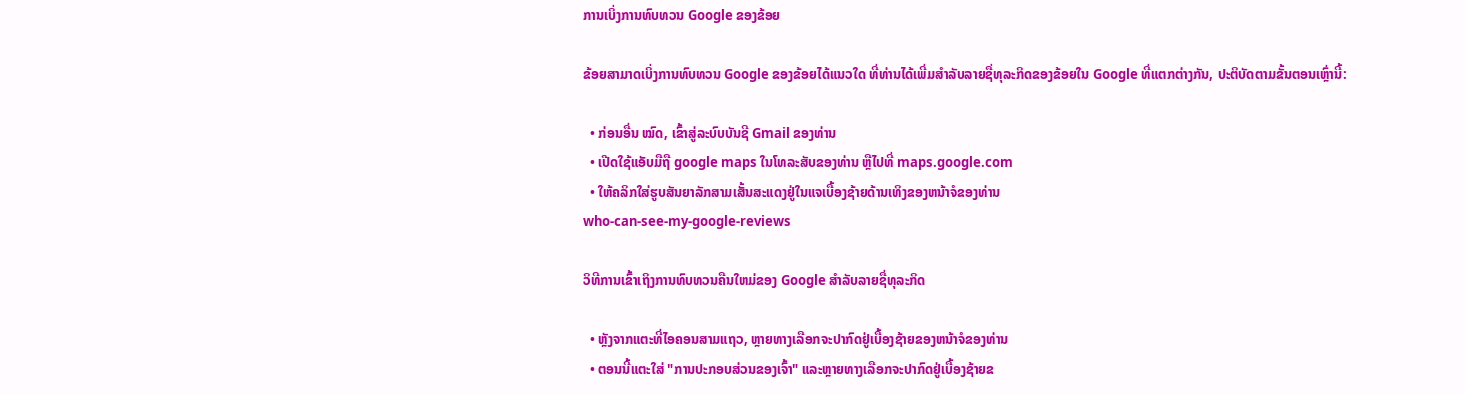ການເບິ່ງການທົບທວນ Google ຂອງຂ້ອຍ

ຂ້ອຍສາມາດເບິ່ງການທົບທວນ Google ຂອງຂ້ອຍໄດ້ແນວໃດ ທີ່ທ່ານໄດ້ເພີ່ມສໍາລັບລາຍຊື່ທຸລະກິດຂອງຂ້ອຍໃນ Google ທີ່ແຕກຕ່າງກັນ, ປະຕິບັດຕາມຂັ້ນຕອນເຫຼົ່ານີ້:

  • ກ່ອນອື່ນ ໝົດ, ເຂົ້າສູ່ລະບົບບັນຊີ Gmail ຂອງທ່ານ
  • ເປີດໃຊ້ແອັບມືຖື google maps ໃນໂທລະສັບຂອງທ່ານ ຫຼືໄປທີ່ maps.google.com
  • ໃຫ້ຄລິກໃສ່ຮູບສັນຍາລັກສາມເສັ້ນສະແດງຢູ່ໃນແຈເບື້ອງຊ້າຍດ້ານເທິງຂອງຫນ້າຈໍຂອງທ່ານ
who-can-see-my-google-reviews

ວິທີການເຂົ້າເຖິງການທົບທວນຄືນໃຫມ່ຂອງ Google ສໍາລັບລາຍຊື່ທຸລະກິດ

  • ຫຼັງຈາກແຕະທີ່ໄອຄອນສາມແຖວ, ຫຼາຍທາງເລືອກຈະປາກົດຢູ່ເບື້ອງຊ້າຍຂອງຫນ້າຈໍຂອງທ່ານ
  • ຕອນນີ້ແຕະໃສ່ "ການປະກອບສ່ວນຂອງເຈົ້າ" ແລະຫຼາຍທາງເລືອກຈະປາກົດຢູ່ເບື້ອງຊ້າຍຂ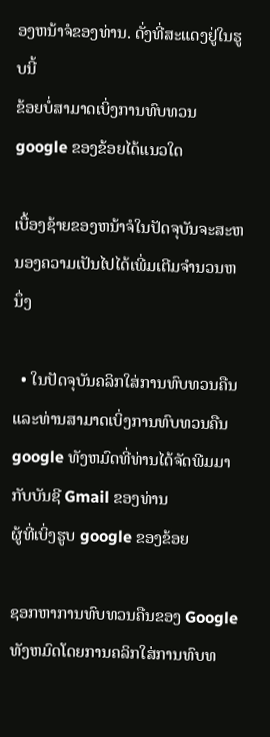ອງຫນ້າຈໍຂອງທ່ານ. ດັ່ງທີ່ສະແດງຢູ່ໃນຮູບນີ້
ຂ້ອຍບໍ່ສາມາດເບິ່ງການທົບທວນ google ຂອງຂ້ອຍໄດ້ແນວໃດ

ເບື້ອງຊ້າຍຂອງຫນ້າຈໍໃນປັດຈຸບັນຈະສະຫນອງຄວາມເປັນໄປໄດ້ເພີ່ມເຕີມຈໍານວນຫນຶ່ງ

  • ໃນປັດຈຸບັນຄລິກໃສ່ການທົບທວນຄືນແລະທ່ານສາມາດເບິ່ງການທົບທວນຄືນ google ທັງຫມົດທີ່ທ່ານໄດ້ຈັດພີມມາກັບບັນຊີ Gmail ຂອງທ່ານ
ຜູ້ທີ່ເບິ່ງຮູບ google ຂອງຂ້ອຍ

ຊອກຫາການທົບທວນຄືນຂອງ Google ທັງຫມົດໂດຍການຄລິກໃສ່ການທົບທ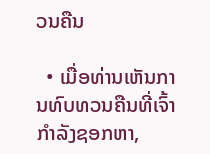ວນຄືນ

  • ເມື່ອທ່ານເຫັນການທົບທວນຄືນທີ່ເຈົ້າກໍາລັງຊອກຫາ,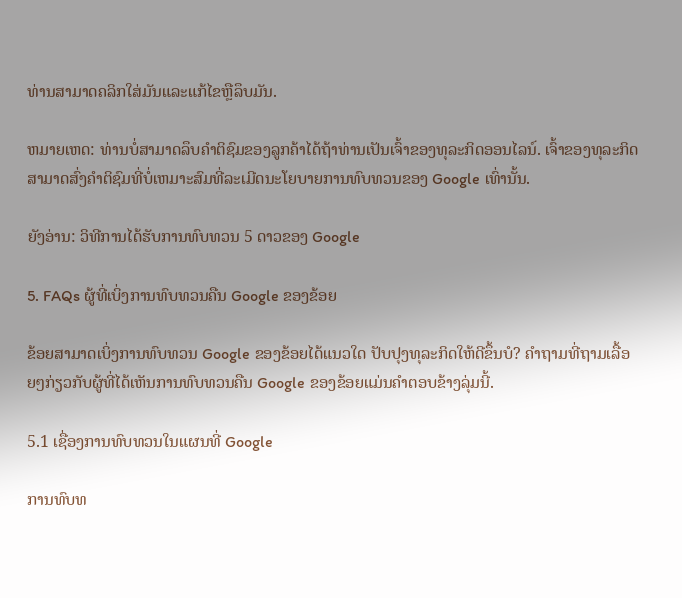ທ່ານສາມາດຄລິກໃສ່ມັນແລະແກ້ໄຂຫຼືລຶບມັນ.

ຫມາຍເຫດ: ທ່ານບໍ່ສາມາດລຶບຄໍາຕິຊົມຂອງລູກຄ້າໄດ້ຖ້າທ່ານເປັນເຈົ້າຂອງທຸລະກິດອອນໄລນ໌. ເຈົ້າຂອງທຸລະກິດສາມາດສົ່ງຄໍາຕິຊົມທີ່ບໍ່ເຫມາະສົມທີ່ລະເມີດນະໂຍບາຍການທົບທວນຂອງ Google ເທົ່ານັ້ນ.

ຍັງອ່ານ: ວິທີການໄດ້ຮັບການທົບທວນ 5 ດາວຂອງ Google

5. FAQs ຜູ້ທີ່ເບິ່ງການທົບທວນຄືນ Google ຂອງຂ້ອຍ

ຂ້ອຍສາມາດເບິ່ງການທົບທວນ Google ຂອງຂ້ອຍໄດ້ແນວໃດ ປັບປຸງທຸລະກິດໃຫ້ດີຂຶ້ນບໍ? ຄໍາຖາມທີ່ຖາມເລື້ອຍໆກ່ຽວກັບຜູ້ທີ່ໄດ້ເຫັນການທົບທວນຄືນ Google ຂອງຂ້ອຍແມ່ນຄໍາຕອບຂ້າງລຸ່ມນີ້.

5.1 ເຊື່ອງການທົບທວນໃນແຜນທີ່ Google

ການທົບທ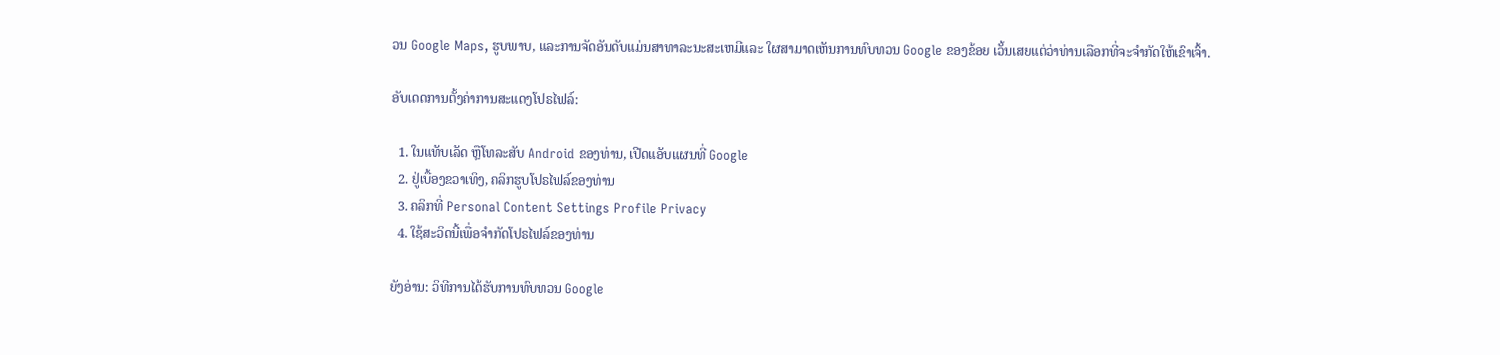ວນ Google Maps, ຮູບພາບ, ແລະການຈັດອັນດັບແມ່ນສາທາລະນະສະເຫມີແລະ ໃຜສາມາດເຫັນການທົບທວນ Google ຂອງຂ້ອຍ ເວັ້ນເສຍແຕ່ວ່າທ່ານເລືອກທີ່ຈະຈໍາກັດໃຫ້ເຂົາເຈົ້າ.

ອັບເດດການຕັ້ງຄ່າການສະແດງໂປຣໄຟລ໌:

  1. ໃນແທັບເລັດ ຫຼືໂທລະສັບ Android ຂອງທ່ານ, ເປີດແອັບແຜນທີ່ Google
  2. ຢູ່ເບື້ອງຂວາເທິງ, ຄລິກຮູບໂປຣໄຟລ໌ຂອງທ່ານ
  3. ຄລິກທີ່ Personal Content Settings Profile Privacy
  4. ໃຊ້ສະວິດນີ້ເພື່ອຈໍາກັດໂປຣໄຟລ໌ຂອງທ່ານ

ຍັງອ່ານ: ວິທີການໄດ້ຮັບການທົບທວນ Google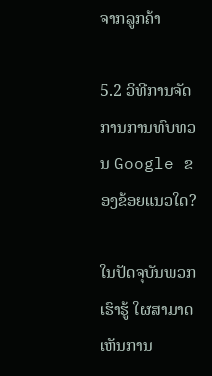ຈາກລູກຄ້າ

5.2 ວິທີການຈັດການການທົບທວນ Google ຂອງຂ້ອຍແນວໃດ?

ໃນປັດຈຸບັນພວກເຮົາຮູ້ ໃຜສາມາດເຫັນການ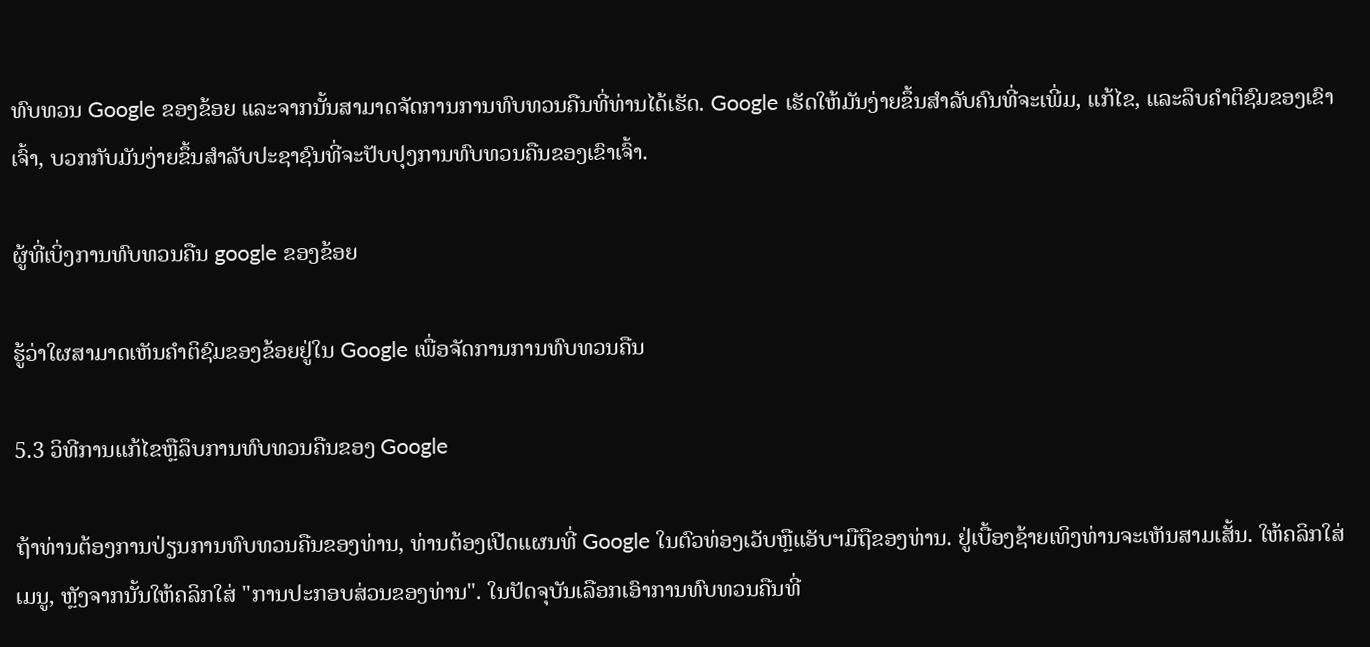ທົບທວນ Google ຂອງຂ້ອຍ ແລະຈາກນັ້ນສາມາດຈັດການການທົບທວນຄືນທີ່ທ່ານໄດ້ເຮັດ. Google ເຮັດໃຫ້ມັນງ່າຍຂຶ້ນສໍາລັບຄົນທີ່ຈະເພີ່ມ, ແກ້ໄຂ, ແລະລຶບຄໍາຕິຊົມຂອງເຂົາເຈົ້າ, ບວກກັບມັນງ່າຍຂຶ້ນສໍາລັບປະຊາຊົນທີ່ຈະປັບປຸງການທົບທວນຄືນຂອງເຂົາເຈົ້າ.

ຜູ້ທີ່ເບິ່ງການທົບທວນຄືນ google ຂອງຂ້ອຍ

ຮູ້ວ່າໃຜສາມາດເຫັນຄໍາຕິຊົມຂອງຂ້ອຍຢູ່ໃນ Google ເພື່ອຈັດການການທົບທວນຄືນ

5.3 ວິທີການແກ້ໄຂຫຼືລຶບການທົບທວນຄືນຂອງ Google

ຖ້າທ່ານຕ້ອງການປ່ຽນການທົບທວນຄືນຂອງທ່ານ, ທ່ານຕ້ອງເປີດແຜນທີ່ Google ໃນຕົວທ່ອງເວັບຫຼືແອັບຯມືຖືຂອງທ່ານ. ຢູ່ເບື້ອງຊ້າຍເທິງທ່ານຈະເຫັນສາມເສັ້ນ. ໃຫ້ຄລິກໃສ່ເມນູ, ຫຼັງຈາກນັ້ນໃຫ້ຄລິກໃສ່ "ການປະກອບສ່ວນຂອງທ່ານ". ໃນປັດຈຸບັນເລືອກເອົາການທົບທວນຄືນທີ່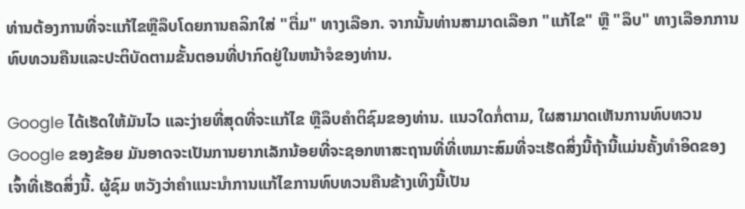ທ່ານຕ້ອງການທີ່ຈະແກ້ໄຂຫຼືລຶບໂດຍການຄລິກໃສ່ "ຕື່ມ" ທາງເລືອກ. ຈາກນັ້ນທ່ານສາມາດເລືອກ "ແກ້ໄຂ" ຫຼື "ລຶບ" ທາງເລືອກການທົບທວນຄືນແລະປະຕິບັດຕາມຂັ້ນຕອນທີ່ປາກົດຢູ່ໃນຫນ້າຈໍຂອງທ່ານ.

Google ໄດ້ເຮັດໃຫ້ມັນໄວ ແລະງ່າຍທີ່ສຸດທີ່ຈະແກ້ໄຂ ຫຼືລຶບຄໍາຕິຊົມຂອງທ່ານ. ແນວໃດກໍ່ຕາມ, ໃຜສາມາດເຫັນການທົບທວນ Google ຂອງຂ້ອຍ ມັນອາດຈະເປັນການຍາກເລັກນ້ອຍທີ່ຈະຊອກຫາສະຖານທີ່ທີ່ເຫມາະສົມທີ່ຈະເຮັດສິ່ງນີ້ຖ້ານີ້ແມ່ນຄັ້ງທໍາອິດຂອງເຈົ້າທີ່ເຮັດສິ່ງນີ້. ຜູ້ຊົມ ຫວັງວ່າຄໍາແນະນໍາການແກ້ໄຂການທົບທວນຄືນຂ້າງເທິງນີ້ເປັນ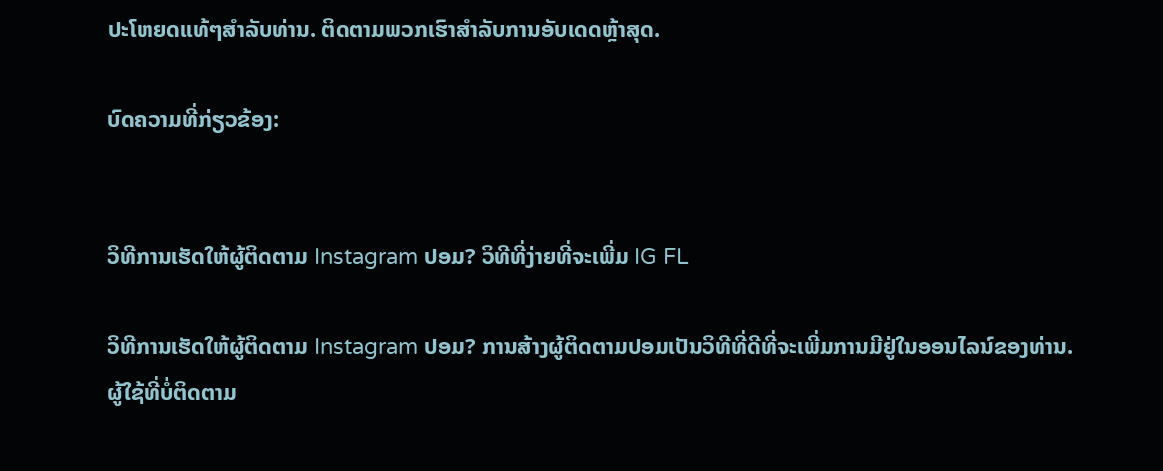ປະໂຫຍດແທ້ໆສໍາລັບທ່ານ. ຕິດຕາມພວກເຮົາສຳລັບການອັບເດດຫຼ້າສຸດ.

ບົດຄວາມທີ່ກ່ຽວຂ້ອງ:


ວິທີການເຮັດໃຫ້ຜູ້ຕິດຕາມ Instagram ປອມ? ວິທີທີ່ງ່າຍທີ່ຈະເພີ່ມ IG FL

ວິທີການເຮັດໃຫ້ຜູ້ຕິດຕາມ Instagram ປອມ? ການສ້າງຜູ້ຕິດຕາມປອມເປັນວິທີທີ່ດີທີ່ຈະເພີ່ມການມີຢູ່ໃນອອນໄລນ໌ຂອງທ່ານ. ຜູ້ໃຊ້ທີ່ບໍ່ຕິດຕາມ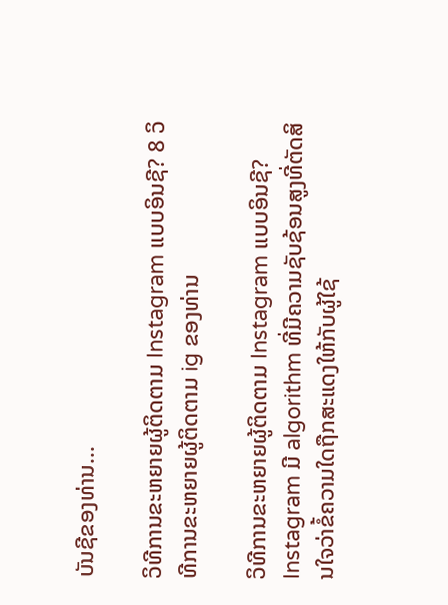ບັນຊີຂອງທ່ານ...

ວິທີການຂະຫຍາຍຜູ້ຕິດຕາມ Instagram ແບບອິນຊີ? 8 ວິທີການຂະຫຍາຍຜູ້ຕິດຕາມ ig ຂອງທ່ານ

ວິທີການຂະຫຍາຍຜູ້ຕິດຕາມ Instagram ແບບອິນຊີ? Instagram ມີ algorithm ທີ່ມີຄວາມຊັບຊ້ອນສູງທີ່ຕັດສິນໃຈວ່າຂໍ້ຄວາມໃດຖືກສະແດງໃຫ້ກັບຜູ້ໃຊ້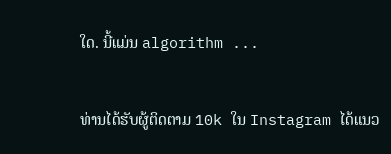ໃດ. ນີ້ແມ່ນ algorithm ...

ທ່ານໄດ້ຮັບຜູ້ຕິດຕາມ 10k ໃນ Instagram ໄດ້ແນວ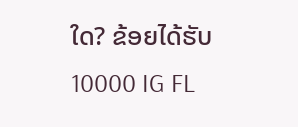ໃດ? ຂ້ອຍໄດ້ຮັບ 10000 IG FL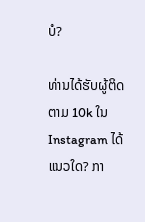ບໍ?

ທ່ານໄດ້ຮັບຜູ້ຕິດຕາມ 10k ໃນ Instagram ໄດ້ແນວໃດ? ກາ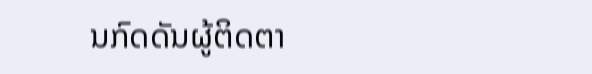ນກົດດັນຜູ້ຕິດຕາ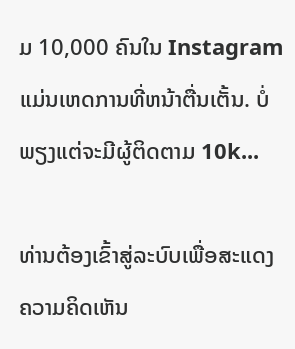ມ 10,000 ຄົນໃນ Instagram ແມ່ນເຫດການທີ່ຫນ້າຕື່ນເຕັ້ນ. ບໍ່ພຽງແຕ່ຈະມີຜູ້ຕິດຕາມ 10k...

ທ່ານຕ້ອງເຂົ້າສູ່ລະບົບເພື່ອສະແດງຄວາມຄິດເຫັນ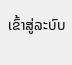ເຂົ້າສູ່ລະບົບ